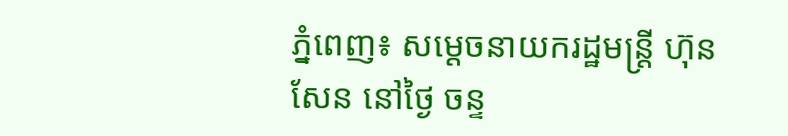ភ្នំពេញ៖ សម្ដេចនាយករដ្ឋមន្ដ្រី ហ៊ុន សែន នៅថ្ងៃ ចន្ទ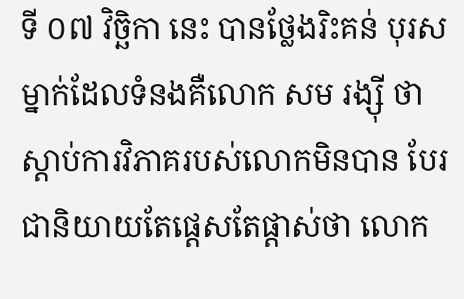ទី ០៧ វិច្ឆិកា នេះ បានថ្លែងរិះគន់ បុរសម្នាក់ដែលទំនងគឺលោក សម រង្ស៊ី ថា ស្ដាប់ការវិភាគរបស់លោកមិនបាន បែរជានិយាយតែផ្ដេសតែផ្ដាស់ថា លោក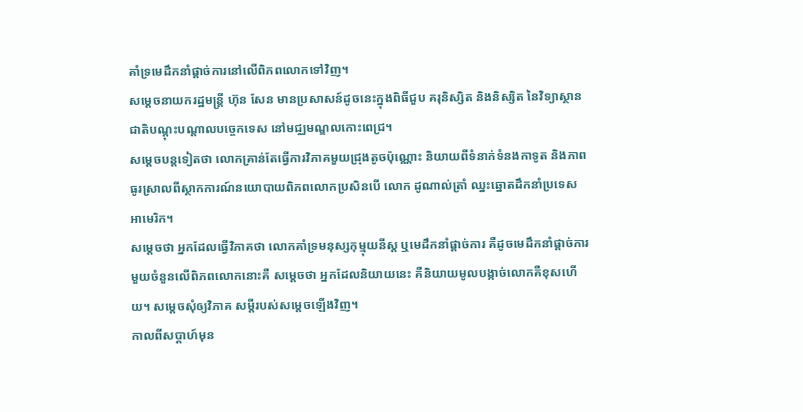គាំទ្រមេដឹកនាំផ្ដាច់ការនៅលើពិភពលោកទៅវិញ។
សម្ដេចនាយករដ្ឋមន្ដ្រី ហ៊ុន សែន មានប្រសាសន៍ដូចនេះក្នុងពិធីជួប គរុនិស្សិត និងនិស្សិត នៃវិទ្យាស្ថានជាតិបណ្តុះបណ្តាលបច្ចេកទេស នៅមជ្ឈមណ្ឌលកោះពេជ្រ។
សម្ដេចបន្ដទៀតថា លោកគ្រាន់តែធ្វើការវិភាគមួយជ្រុងតូចប៉ុណ្ណោះ និយាយពីទំនាក់ទំនងកាទូត និងភាពធូរស្រាលពីស្ថាកការណ៍នយោបាយពិភពលោកប្រសិនបើ លោក ដូណាល់ត្រាំ ឈ្នះឆ្នោតដឹកនាំប្រទេស អាមេរិក។
សម្ដេចថា អ្នកដែលធ្វើវិភាគថា លោកគាំទ្រមនុស្សកុម្មុយនីស្ត ឬមេដឹកនាំផ្ដាច់ការ គឺដូចមេដឹកនាំផ្ដាច់ការមួយចំនួនលើពិភពលោកនោះគឺ សម្ដេចថា អ្នកដែលនិយាយនេះ គឺនិយាយមូលបង្កាច់លោកគឺខុសហើយ។ សម្ដេចសុំឲ្យវិភាគ សម្ដីរបស់សម្ដេចឡើងវិញ។
កាលពីសប្ដាហ៍មុន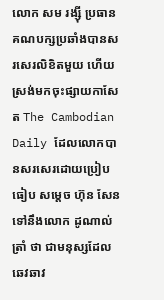លោក សម រង្ស៊ី ប្រធានគណបក្សប្រឆាំងបានសរសេរលិខិតមួយ ហើយស្រង់មកចុះផ្សាយកាសែត The Cambodian Daily ដែលលោកបានសរសេរដោយប្រៀបធៀប សម្ដេច ហ៊ុន សែន ទៅនឹងលោក ដូណាល់ត្រាំ ថា ជាមនុស្សដែលឆេវឆាវ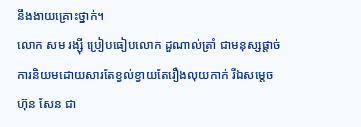នឹងងាយគ្រោះថ្នាក់។
លោក សម រង្ស៊ី ប្រៀបធៀបលោក ដួណាល់ត្រាំ ជាមនុស្សផ្ដាច់ការនិយមដោយសារតែខ្វល់ខ្វាយតែរឿងលុយកាក់ រីឯសម្ដេច ហ៊ុន សែន ជា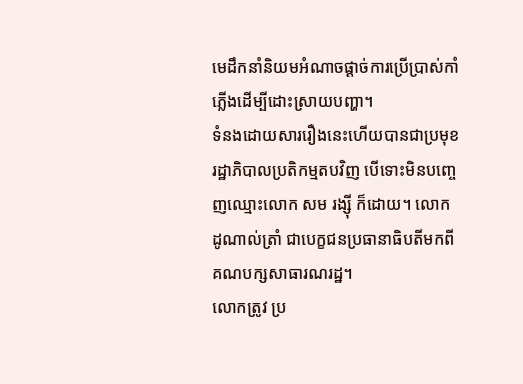មេដឹកនាំនិយមអំណាចផ្ដាច់ការប្រើប្រាស់កាំភ្លើងដើម្បីដោះស្រាយបញ្ហា។
ទំនងដោយសាររឿងនេះហើយបានជាប្រមុខរដ្ឋាភិបាលប្រតិកម្មតបវិញ បើទោះមិនបញ្ចេញឈ្មោះលោក សម រង្ស៊ី ក៏ដោយ។ លោក ដូណាល់ត្រាំ ជាបេក្ខជនប្រធានាធិបតីមកពីគណបក្សសាធារណរដ្ឋ។
លោកត្រូវ ប្រ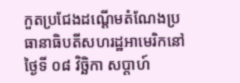កួតប្រជែងដណ្ដើមតំណែងប្រធានាធិបតីសហរដ្ឋអាមេរិកនៅថ្ងៃទី ០៨ វិច្ឆិកា សប្ដាហ៍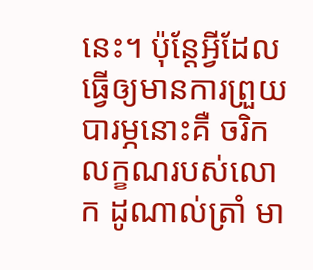នេះ។ ប៉ុន្ដែអ្វីដែលធ្វើឲ្យមានការព្រួយបារម្ភនោះគឺ ចរិកលក្ខណរបស់លោក ដូណាល់ត្រាំ មា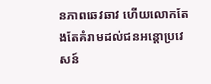នភាពឆេវឆាវ ហើយលោកតែងតែគំរាមដល់ជនអន្ដោប្រវេសន៍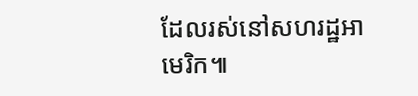ដែលរស់នៅសហរដ្ឋអាមេរិក៕